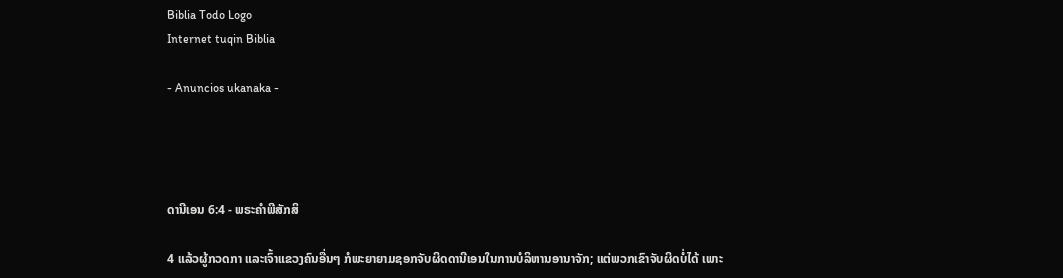Biblia Todo Logo
Internet tuqin Biblia

- Anuncios ukanaka -




ດານີເອນ 6:4 - ພຣະຄຳພີສັກສິ

4 ແລ້ວຜູ້ກວດກາ ແລະເຈົ້າແຂວງຄົນອື່ນໆ ກໍພະຍາຍາມຊອກຈັບຜິດດານີເອນໃນການບໍລິຫານອານາຈັກ; ແຕ່ພວກເຂົາຈັບຜິດບໍ່ໄດ້ ເພາະ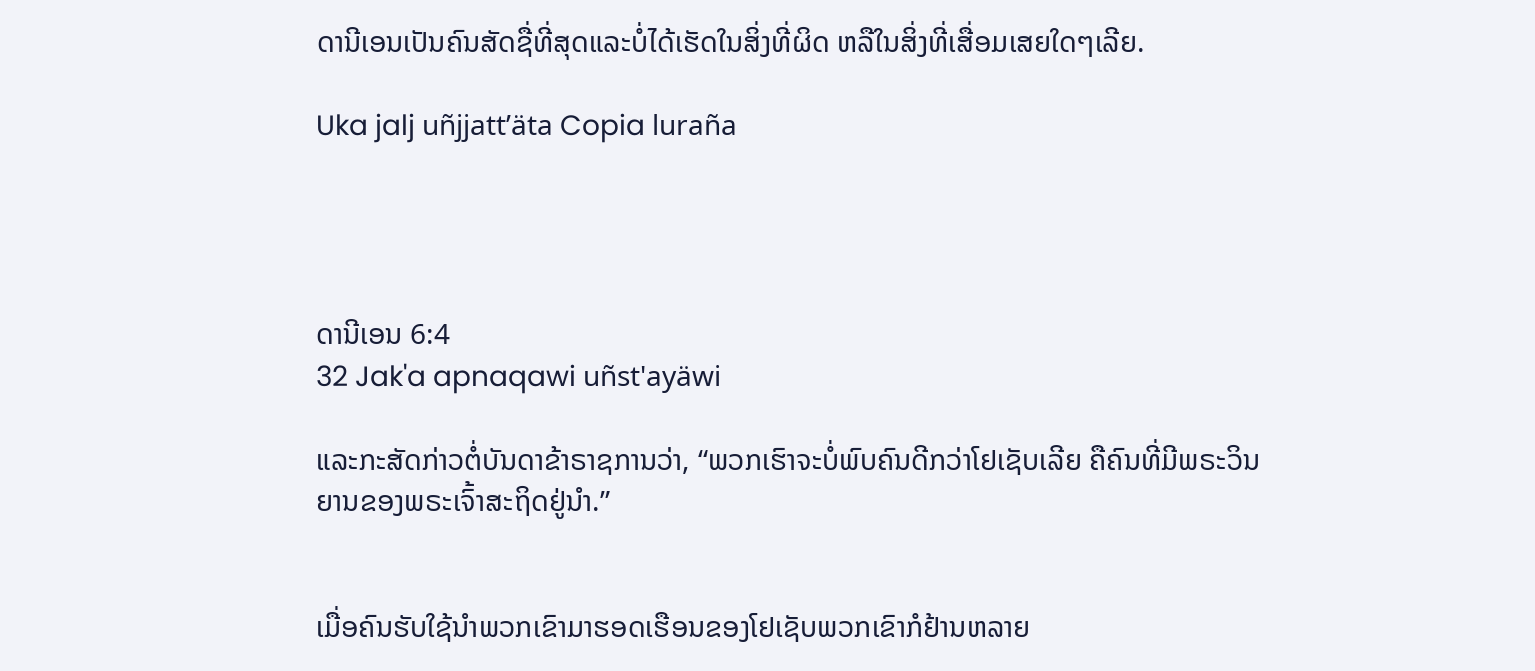ດານີເອນເປັນຄົນສັດຊື່ທີ່ສຸດແລະບໍ່ໄດ້ເຮັດໃນສິ່ງທີ່ຜິດ ຫລືໃນສິ່ງທີ່ເສື່ອມເສຍໃດໆເລີຍ.

Uka jalj uñjjattʼäta Copia luraña




ດານີເອນ 6:4
32 Jak'a apnaqawi uñst'ayäwi

ແລະກະສັດກ່າວຕໍ່ບັນດາຂ້າຣາຊການວ່າ, “ພວກເຮົາຈະບໍ່ພົບຄົນດີກວ່າໂຢເຊັບເລີຍ ຄືຄົນທີ່ມີພຣະວິນຍານຂອງພຣະເຈົ້າສະຖິດຢູ່ນຳ.”


ເມື່ອຄົນຮັບໃຊ້ນຳພວກເຂົາມາຮອດເຮືອນຂອງໂຢເຊັບພວກເຂົາກໍຢ້ານຫລາຍ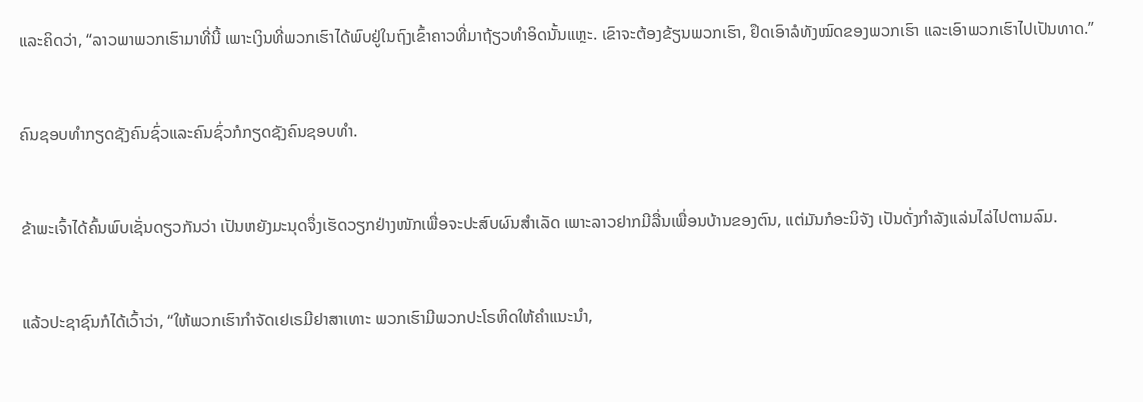ແລະຄິດວ່າ, “ລາວພາພວກເຮົາມາທີ່ນີ້ ເພາະເງິນທີ່ພວກເຮົາໄດ້ພົບຢູ່ໃນຖົງເຂົ້າຄາວທີ່ມາຖ້ຽວທຳອິດນັ້ນແຫຼະ. ເຂົາຈະຕ້ອງຂ້ຽນພວກເຮົາ, ຢຶດເອົາລໍທັງໝົດຂອງພວກເຮົາ ແລະເອົາພວກເຮົາໄປເປັນທາດ.”


ຄົນຊອບທຳກຽດຊັງຄົນຊົ່ວແລະຄົນຊົ່ວກໍກຽດຊັງຄົນຊອບທຳ.


ຂ້າພະເຈົ້າໄດ້ຄົ້ນພົບເຊັ່ນດຽວກັນວ່າ ເປັນຫຍັງມະນຸດຈຶ່ງເຮັດວຽກຢ່າງໜັກເພື່ອຈະປະສົບຜົນສຳເລັດ ເພາະລາວຢາກມີລື່ນເພື່ອນບ້ານຂອງຕົນ, ແຕ່ມັນກໍອະນິຈັງ ເປັນດັ່ງກຳລັງແລ່ນໄລ່ໄປຕາມລົມ.


ແລ້ວປະຊາຊົນກໍໄດ້ເວົ້າວ່າ, “ໃຫ້ພວກເຮົາກຳຈັດເຢເຣມີຢາສາເທາະ ພວກເຮົາມີພວກປະໂຣຫິດໃຫ້ຄຳແນະນຳ,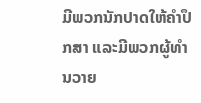ມີພວກນັກປາດໃຫ້ຄຳປຶກສາ ແລະມີພວກຜູ້ທຳນວາຍ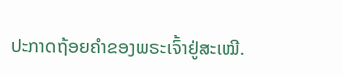ປະກາດຖ້ອຍຄຳຂອງພຣະເຈົ້າຢູ່ສະເໝີ.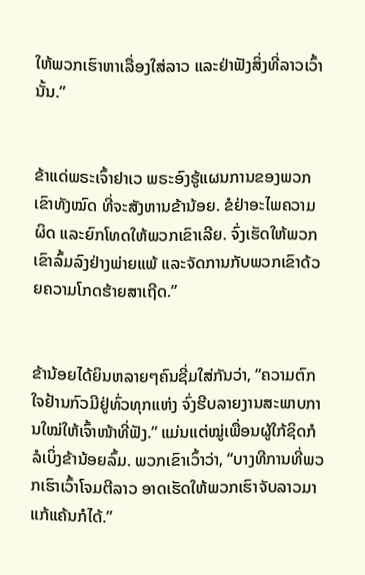ໃຫ້ພວກເຮົາຫາເລື່ອງໃສ່ລາວ ແລະຢ່າຟັງສິ່ງທີ່ລາວເວົ້ານັ້ນ.”


ຂ້າແດ່ພຣະເຈົ້າຢາເວ ພຣະອົງຮູ້ແຜນການຂອງພວກເຂົາທັງໝົດ ທີ່ຈະສັງຫານຂ້ານ້ອຍ. ຂໍຢ່າອະໄພຄວາມຜິດ ແລະຍົກໂທດໃຫ້ພວກເຂົາເລີຍ. ຈົ່ງເຮັດໃຫ້ພວກເຂົາລົ້ມລົງຢ່າງພ່າຍແພ້ ແລະຈັດການກັບພວກເຂົາດ້ວຍຄວາມໂກດຮ້າຍສາເຖີດ.”


ຂ້ານ້ອຍໄດ້ຍິນຫລາຍໆຄົນຊີ່ມໃສ່ກັນວ່າ, “ຄວາມຕົກໃຈຢ້ານກົວມີຢູ່ທົ່ວທຸກແຫ່ງ ຈົ່ງຮີບລາຍງານສະພາບການໃໝ່ໃຫ້ເຈົ້າໜ້າທີ່ຟັງ.” ແມ່ນແຕ່ໝູ່ເພື່ອນຜູ້ໃກ້ຊິດກໍລໍເບິ່ງຂ້ານ້ອຍລົ້ມ. ພວກເຂົາເວົ້າວ່າ, “ບາງທີການທີ່ພວກເຮົາເວົ້າໂຈມຕີລາວ ອາດເຮັດໃຫ້ພວກເຮົາຈັບລາວມາແກ້ແຄ້ນກໍໄດ້.”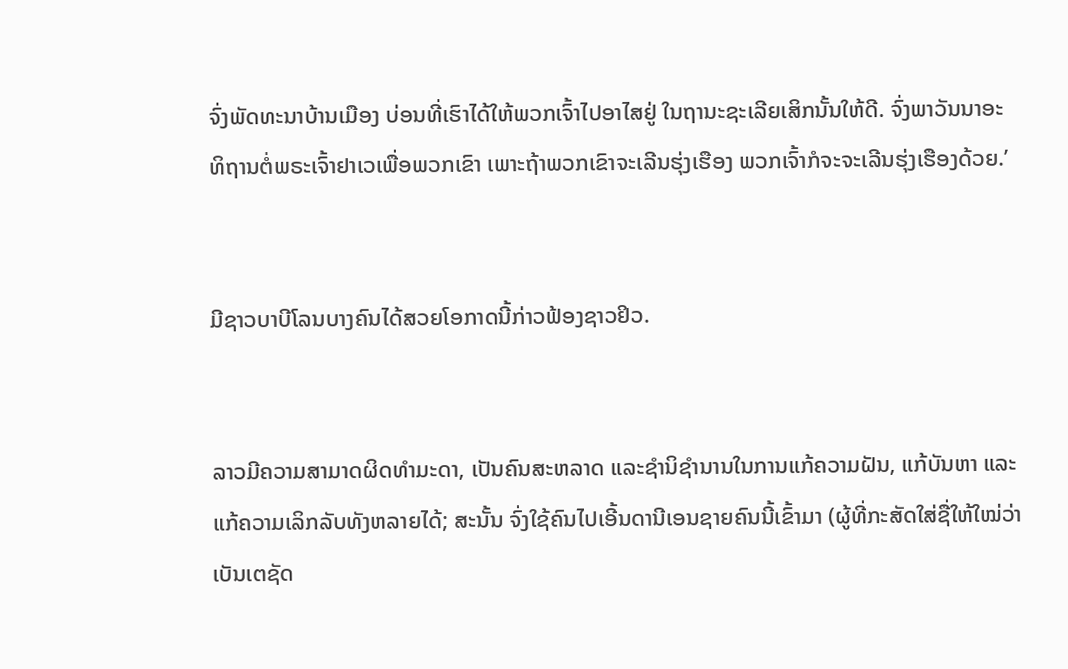ຈົ່ງພັດທະນາບ້ານເມືອງ ບ່ອນທີ່ເຮົາໄດ້ໃຫ້ພວກເຈົ້າໄປອາໄສຢູ່ ໃນຖານະຊະເລີຍເສິກນັ້ນໃຫ້ດີ. ຈົ່ງພາວັນນາອະທິຖານຕໍ່ພຣະເຈົ້າຢາເວເພື່ອພວກເຂົາ ເພາະຖ້າພວກເຂົາຈະເລີນຮຸ່ງເຮືອງ ພວກເຈົ້າກໍຈະຈະເລີນຮຸ່ງເຮືອງດ້ວຍ.’


ມີຊາວບາບີໂລນບາງຄົນໄດ້ສວຍໂອກາດນີ້ກ່າວຟ້ອງຊາວຢິວ.


ລາວມີຄວາມສາມາດຜິດທຳມະດາ, ເປັນຄົນສະຫລາດ ແລະຊຳນິຊຳນານໃນການແກ້ຄວາມຝັນ, ແກ້ບັນຫາ ແລະແກ້ຄວາມເລິກລັບທັງຫລາຍໄດ້; ສະນັ້ນ ຈົ່ງໃຊ້ຄົນໄປເອີ້ນດານີເອນຊາຍຄົນນີ້ເຂົ້າມາ (ຜູ້ທີ່ກະສັດໃສ່ຊື່ໃຫ້ໃໝ່ວ່າເບັນເຕຊັດ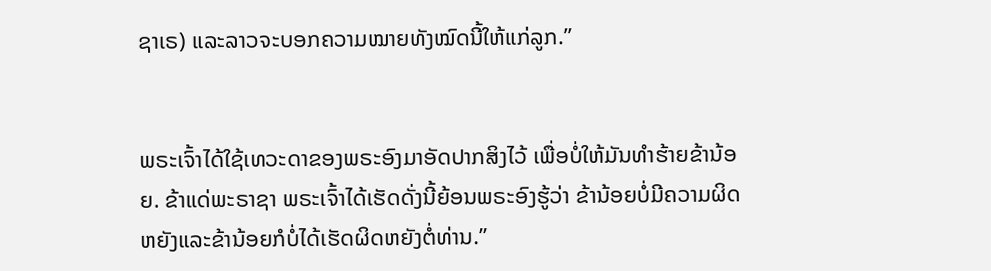ຊາເຣ) ແລະລາວຈະບອກຄວາມໝາຍທັງໝົດນີ້ໃຫ້ແກ່ລູກ.”


ພຣະເຈົ້າໄດ້ໃຊ້ເທວະດາຂອງພຣະອົງມາອັດປາກສິງໄວ້ ເພື່ອບໍ່ໃຫ້ມັນທຳຮ້າຍຂ້ານ້ອຍ. ຂ້າແດ່ພະຣາຊາ ພຣະເຈົ້າໄດ້ເຮັດດັ່ງນີ້ຍ້ອນພຣະອົງຮູ້ວ່າ ຂ້ານ້ອຍບໍ່ມີຄວາມຜິດຫຍັງແລະຂ້ານ້ອຍກໍບໍ່ໄດ້ເຮັດຜິດຫຍັງຕໍ່ທ່ານ.”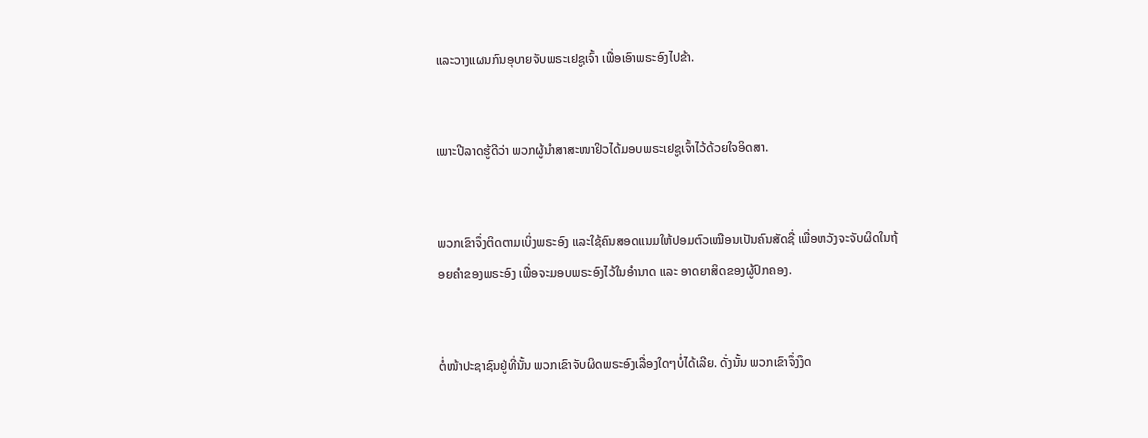ແລະວາງແຜນກົນອຸບາຍຈັບພຣະເຢຊູເຈົ້າ ເພື່ອເອົາພຣະອົງໄປຂ້າ.


ເພາະປີລາດຮູ້ດີວ່າ ພວກຜູ້ນຳສາສະໜາຢິວໄດ້ມອບພຣະເຢຊູເຈົ້າໄວ້ດ້ວຍໃຈອິດສາ.


ພວກເຂົາຈຶ່ງຕິດຕາມເບິ່ງພຣະອົງ ແລະໃຊ້ຄົນສອດແນມໃຫ້ປອມຕົວເໝືອນເປັນຄົນສັດຊື່ ເພື່ອຫວັງຈະຈັບຜິດໃນຖ້ອຍຄຳຂອງພຣະອົງ ເພື່ອຈະມອບພຣະອົງໄວ້ໃນອຳນາດ ແລະ ອາດຍາສິດຂອງຜູ້ປົກຄອງ.


ຕໍ່ໜ້າປະຊາຊົນຢູ່ທີ່ນັ້ນ ພວກເຂົາຈັບຜິດພຣະອົງເລື່ອງໃດໆບໍ່ໄດ້ເລີຍ. ດັ່ງນັ້ນ ພວກເຂົາຈຶ່ງງຶດ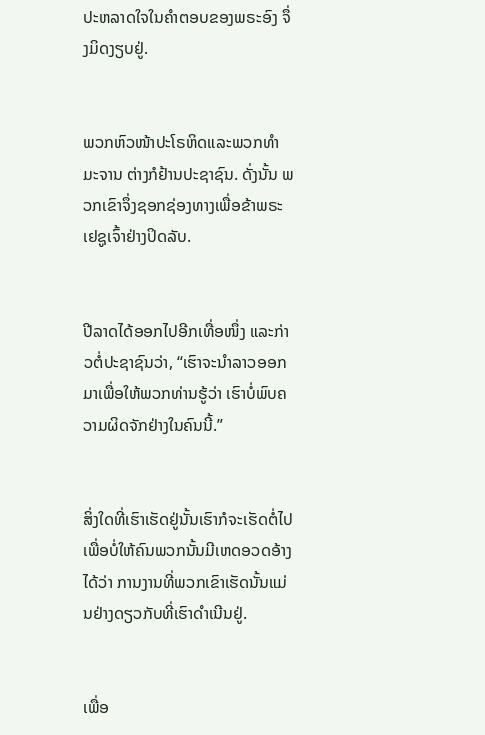ປະຫລາດໃຈໃນຄຳຕອບຂອງພຣະອົງ ຈຶ່ງມິດງຽບຢູ່.


ພວກຫົວໜ້າປະໂຣຫິດແລະພວກທຳມະຈານ ຕ່າງກໍຢ້ານປະຊາຊົນ. ດັ່ງນັ້ນ ພວກເຂົາຈຶ່ງຊອກຊ່ອງທາງເພື່ອຂ້າພຣະເຢຊູເຈົ້າຢ່າງປິດລັບ.


ປີລາດໄດ້ອອກໄປອີກເທື່ອໜຶ່ງ ແລະກ່າວຕໍ່ປະຊາຊົນວ່າ, “ເຮົາຈະນຳລາວອອກມາເພື່ອໃຫ້ພວກທ່ານຮູ້ວ່າ ເຮົາບໍ່ພົບຄວາມຜິດຈັກຢ່າງໃນຄົນນີ້.”


ສິ່ງໃດທີ່ເຮົາເຮັດຢູ່ນັ້ນເຮົາກໍຈະເຮັດຕໍ່ໄປ ເພື່ອບໍ່ໃຫ້ຄົນພວກນັ້ນມີເຫດອວດອ້າງໄດ້ວ່າ ການງານທີ່ພວກເຂົາເຮັດນັ້ນແມ່ນຢ່າງດຽວກັບທີ່ເຮົາດຳເນີນຢູ່.


ເພື່ອ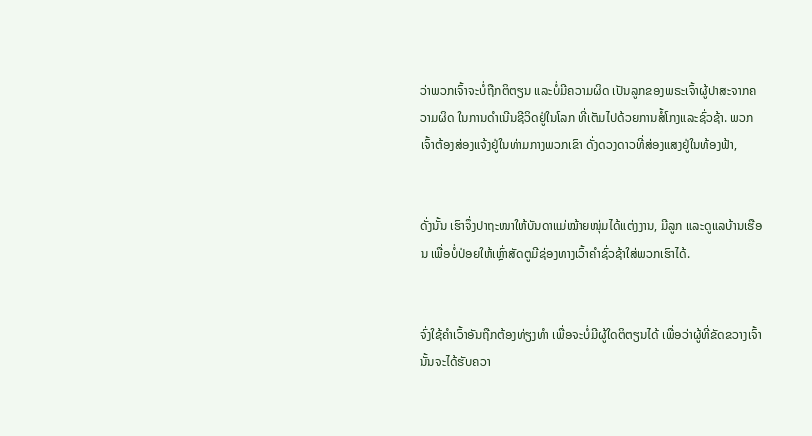ວ່າພວກເຈົ້າຈະບໍ່ຖືກຕິຕຽນ ແລະບໍ່ມີຄວາມຜິດ ເປັນລູກຂອງພຣະເຈົ້າຜູ້ປາສະຈາກຄວາມຜິດ ໃນການດຳເນີນຊີວິດຢູ່ໃນໂລກ ທີ່ເຕັມໄປດ້ວຍການສໍ້ໂກງແລະຊົ່ວຊ້າ. ພວກເຈົ້າຕ້ອງສ່ອງແຈ້ງຢູ່ໃນທ່າມກາງພວກເຂົາ ດັ່ງດວງດາວທີ່ສ່ອງແສງຢູ່ໃນທ້ອງຟ້າ,


ດັ່ງນັ້ນ ເຮົາຈຶ່ງປາຖະໜາໃຫ້ບັນດາແມ່ໝ້າຍໜຸ່ມໄດ້ແຕ່ງງານ, ມີລູກ ແລະດູແລບ້ານເຮືອນ ເພື່ອບໍ່ປ່ອຍໃຫ້ເຫຼົ່າສັດຕູມີຊ່ອງທາງເວົ້າຄຳຊົ່ວຊ້າໃສ່ພວກເຮົາໄດ້.


ຈົ່ງໃຊ້ຄຳເວົ້າອັນຖືກຕ້ອງທ່ຽງທຳ ເພື່ອຈະບໍ່ມີຜູ້ໃດຕິຕຽນໄດ້ ເພື່ອວ່າຜູ້ທີ່ຂັດຂວາງເຈົ້ານັ້ນຈະໄດ້ຮັບຄວາ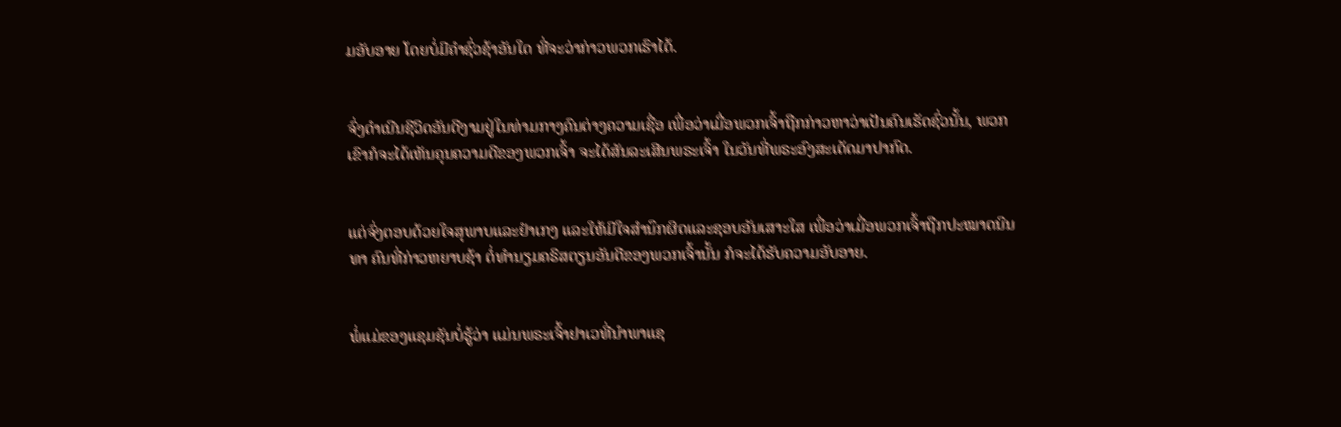ມອັບອາຍ ໂດຍບໍ່ມີຄຳຊົ່ວຊ້າອັນໃດ ທີ່ຈະວ່າກ່າວພວກເຮົາໄດ້.


ຈົ່ງດຳເນີນຊີວິດອັນດີງາມຢູ່ໃນທ່າມກາງຄົນຕ່າງຄວາມເຊື່ອ ເພື່ອວ່າເມື່ອພວກເຈົ້າຖືກກ່າວຫາວ່າເປັນຄົນເຮັດຊົ່ວນັ້ນ, ພວກເຂົາກໍຈະໄດ້ເຫັນຄຸນຄວາມດີຂອງພວກເຈົ້າ ຈະໄດ້ສັນລະເສີນພຣະເຈົ້າ ໃນວັນທີ່ພຣະອົງສະເດັດມາປາກົດ.


ແຕ່ຈົ່ງຕອບດ້ວຍໃຈສຸພາບແລະຢຳເກງ ແລະໃຫ້ມີໃຈສຳນຶກຜິດແລະຊອບອັນເສາະໃສ ເພື່ອວ່າເມື່ອພວກເຈົ້າຖືກປະໝາດນິນທາ ຄົນທີ່ກ່າວຫຍາບຊ້າ ຕໍ່ທຳນຽມຄຣິສຕຽນອັນດີຂອງພວກເຈົ້ານັ້ນ ກໍຈະໄດ້ຮັບຄວາມອັບອາຍ.


ພໍ່ແມ່ຂອງແຊມຊັນບໍ່ຮູ້ວ່າ ແມ່ນພຣະເຈົ້າຢາເວທີ່ນຳພາແຊ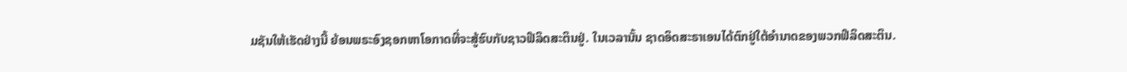ມຊັນໃຫ້ເຮັດຢ່າງນີ້ ຍ້ອນພຣະອົງຊອກຫາໂອກາດທີ່ຈະສູ້ຮົບກັບຊາວຟີລິດສະຕິນຢູ່. ໃນເວລານັ້ນ ຊາດອິດສະຣາເອນໄດ້ຕົກຢູ່ໃຕ້ອຳນາດຂອງພວກຟີລິດສະຕິນ.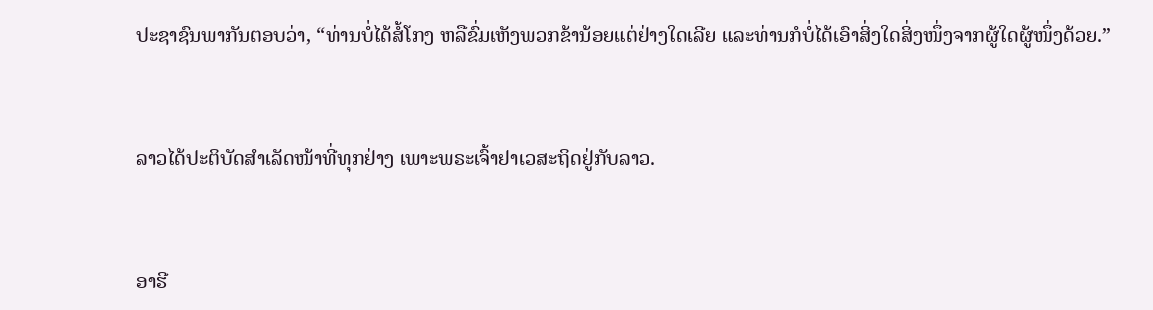ປະຊາຊົນພາກັນຕອບວ່າ, “ທ່ານບໍ່ໄດ້ສໍ້ໂກງ ຫລືຂົ່ມເຫັງພວກຂ້ານ້ອຍແຕ່ຢ່າງໃດເລີຍ ແລະທ່ານກໍບໍ່ໄດ້ເອົາສິ່ງໃດສິ່ງໜຶ່ງຈາກຜູ້ໃດຜູ້ໜຶ່ງດ້ວຍ.”


ລາວໄດ້ປະຕິບັດສຳເລັດໜ້າທີ່ທຸກຢ່າງ ເພາະພຣະເຈົ້າຢາເວສະຖິດຢູ່ກັບລາວ.


ອາຮີ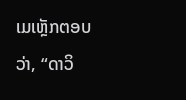ເມເຫຼັກຕອບວ່າ, “ດາວິ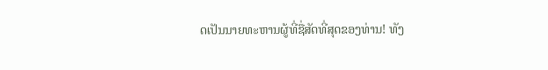ດເປັນນາຍທະຫານຜູ້ທີ່ຊື່ສັດທີ່ສຸດຂອງທ່ານ! ທັງ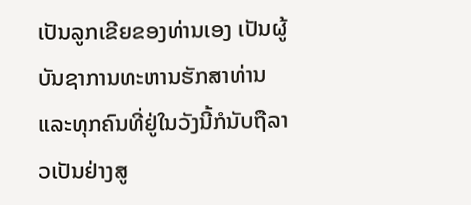ເປັນລູກເຂີຍຂອງທ່ານເອງ ເປັນຜູ້ບັນຊາການທະຫານຮັກສາທ່ານ ແລະທຸກຄົນທີ່ຢູ່ໃນວັງນີ້ກໍນັບຖືລາວເປັນຢ່າງສູ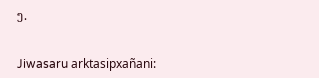ງ.


Jiwasaru arktasipxañani: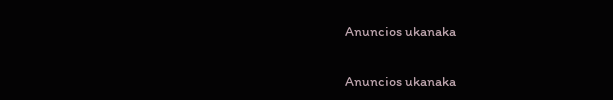Anuncios ukanaka


Anuncios ukanaka